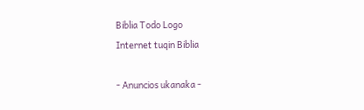Biblia Todo Logo
Internet tuqin Biblia

- Anuncios ukanaka -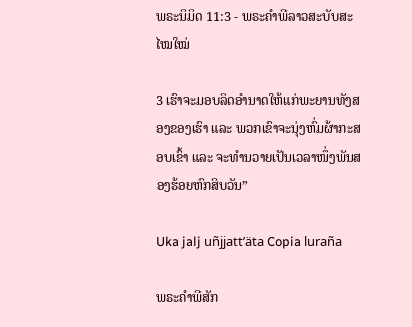ພຣະນິມິດ 11:3 - ພຣະຄຳພີລາວສະບັບສະໄໝໃໝ່

3 ເຮົາຈະມອບລິດອຳນາດໃຫ້ແກ່ພະຍານທັງສອງຂອງເຮົາ ແລະ ພວກເຂົາຈະນຸ່ງຫົ່ມຜ້າກະສອບເຂົ້າ ແລະ ຈະທຳນວາຍເປັນເວລາໜຶ່ງພັນສອງຮ້ອຍຫົກສິບວັນ”

Uka jalj uñjjattʼäta Copia luraña

ພຣະຄຳພີສັກ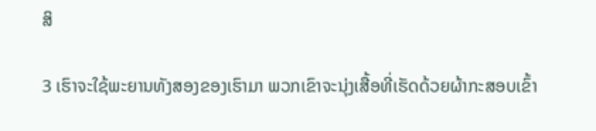ສິ

3 ເຮົາຈະໃຊ້ພະຍານທັງສອງຂອງເຮົາມາ ພວກເຂົາຈະນຸ່ງເສື້ອທີ່ເຮັດດ້ວຍຜ້າກະສອບເຂົ້າ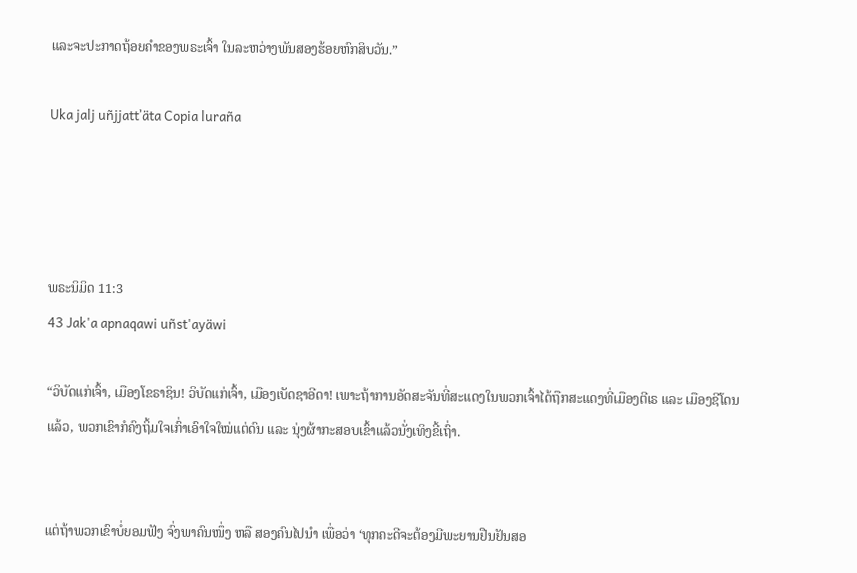ແລະຈະປະກາດຖ້ອຍຄຳຂອງພຣະເຈົ້າ ໃນລະຫວ່າງພັນສອງຮ້ອຍຫົກສິບວັນ.”

Uka jalj uñjjattʼäta Copia luraña




ພຣະນິມິດ 11:3
43 Jak'a apnaqawi uñst'ayäwi

“ວິບັດແກ່ເຈົ້າ, ເມືອງໂຂຣາຊິນ! ວິບັດແກ່ເຈົ້າ, ເມືອງເບັດຊາອີດາ! ເພາະຖ້າການອັດສະຈັນທີ່ສະແດງໃນພວກເຈົ້າໄດ້ຖືກສະແດງທີ່ເມືອງຕີເຣ ແລະ ເມືອງຊີໂດນແລ້ວ, ພວກເຂົາກໍຄົງຖິ້ມໃຈເກົ່າເອົາໃຈໃໝ່ແຕ່ດົນ ແລະ ນຸ່ງຜ້າກະສອບເຂົ້າແລ້ວນັ່ງເທິງຂີ້ເຖົ່າ.


ແຕ່ຖ້າພວກເຂົາບໍ່ຍອມຟັງ ຈົ່ງພາຄົນໜຶ່ງ ຫລື ສອງຄົນໄປນຳ ເພື່ອວ່າ ‘ທຸກຄະດີຈະຕ້ອງມີພະຍານຢືນຢັນສອ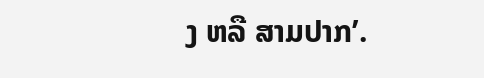ງ ຫລື ສາມປາກ’.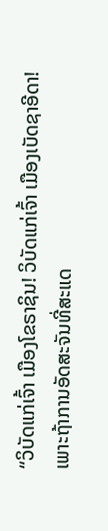“ວິບັດແກ່ເຈົ້າ ເມືອງໂຂຣາຊິນ! ວິບັດແກ່ເຈົ້າ ເມືອງເບັດຊາອີດາ! ເພາະຖ້າການອັດສະຈັນທີ່ສະແດ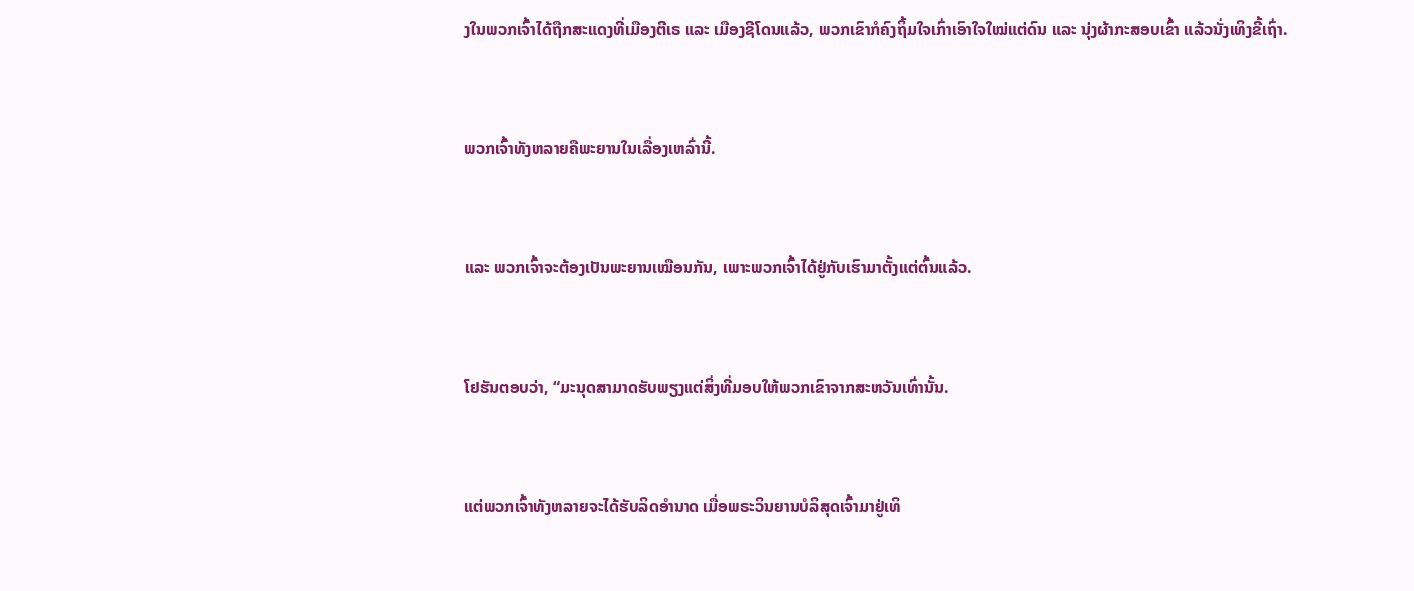ງໃນພວກເຈົ້າໄດ້ຖືກສະແດງທີ່ເມືອງຕີເຣ ແລະ ເມືອງຊີໂດນແລ້ວ, ພວກເຂົາກໍຄົງຖິ້ມໃຈເກົ່າເອົາໃຈໃໝ່ແຕ່ດົນ ແລະ ນຸ່ງຜ້າກະສອບເຂົ້າ ແລ້ວນັ່ງເທິງຂີ້ເຖົ່າ.


ພວກເຈົ້າທັງຫລາຍຄືພະຍານໃນເລື່ອງເຫລົ່ານີ້.


ແລະ ພວກເຈົ້າຈະຕ້ອງເປັນພະຍານເໝືອນກັນ, ເພາະພວກເຈົ້າໄດ້ຢູ່ກັບເຮົາມາຕັ້ງແຕ່ຕົ້ນແລ້ວ.


ໂຢຮັນຕອບວ່າ, “ມະນຸດສາມາດຮັບພຽງແຕ່ສິ່ງທີ່ມອບໃຫ້ພວກເຂົາຈາກສະຫວັນເທົ່ານັ້ນ.


ແຕ່ພວກເຈົ້າທັງຫລາຍຈະໄດ້ຮັບລິດອຳນາດ ເມື່ອພຣະວິນຍານບໍລິສຸດເຈົ້າມາຢູ່ເທິ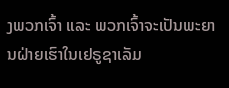ງພວກເຈົ້າ ແລະ ພວກເຈົ້າຈະເປັນພະຍານຝ່າຍເຮົາໃນເຢຣູຊາເລັມ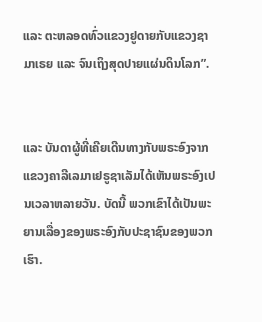ແລະ ຕະຫລອດທົ່ວແຂວງຢູດາຍກັບແຂວງຊາມາເຣຍ ແລະ ຈົນເຖິງສຸດປາຍແຜ່ນດິນໂລກ”.


ແລະ ບັນດາຜູ້ທີ່ເຄີຍເດີນທາງກັບພຣະອົງຈາກແຂວງຄາລີເລມາເຢຣູຊາເລັມໄດ້ເຫັນພຣະອົງເປນເວລາຫລາຍວັນ. ບັດນີ້ ພວກເຂົາໄດ້ເປັນພະຍານເລື່ອງຂອງພຣະອົງກັບປະຊາຊົນຂອງພວກເຮົາ.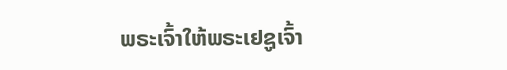ພຣະເຈົ້າໃຫ້ພຣະເຢຊູເຈົ້າ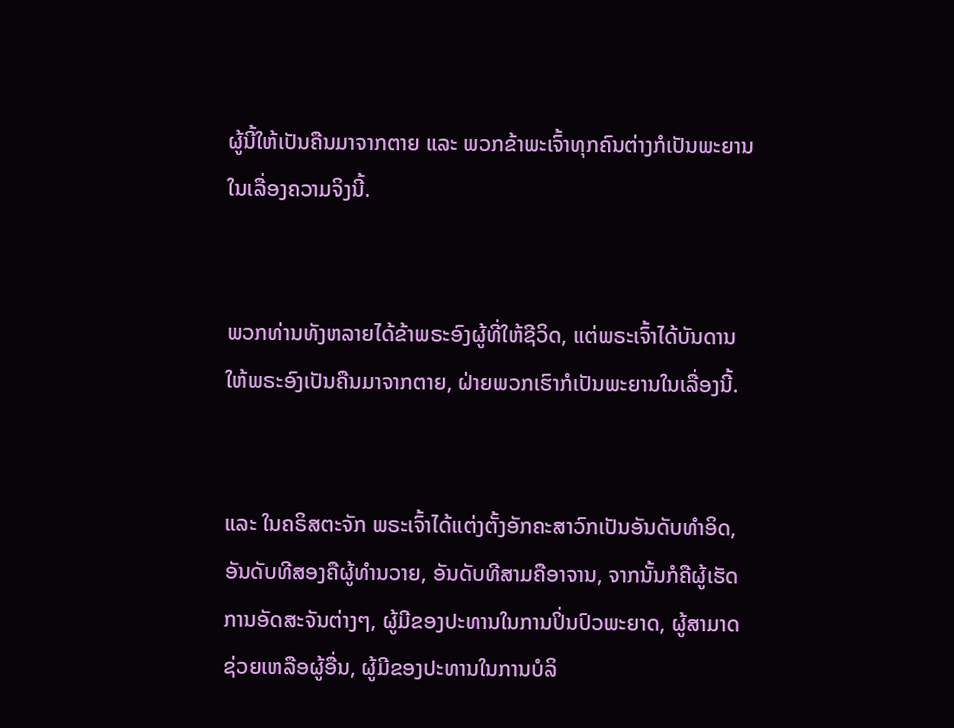ຜູ້ນີ້ໃຫ້ເປັນຄືນມາຈາກຕາຍ ແລະ ພວກຂ້າພະເຈົ້າທຸກຄົນຕ່າງກໍເປັນພະຍານໃນເລື່ອງຄວາມຈິງນີ້.


ພວກທ່ານທັງຫລາຍໄດ້ຂ້າພຣະອົງຜູ້ທີ່ໃຫ້ຊີວິດ, ແຕ່ພຣະເຈົ້າໄດ້ບັນດານໃຫ້ພຣະອົງເປັນຄືນມາຈາກຕາຍ, ຝ່າຍພວກເຮົາກໍເປັນພະຍານໃນເລື່ອງນີ້.


ແລະ ໃນຄຣິສຕະຈັກ ພຣະເຈົ້າໄດ້ແຕ່ງຕັ້ງອັກຄະສາວົກເປັນອັນດັບທຳອິດ, ອັນດັບທີສອງຄືຜູ້ທຳນວາຍ, ອັນດັບທີສາມຄືອາຈານ, ຈາກນັ້ນກໍຄືຜູ້ເຮັດການອັດສະຈັນຕ່າງໆ, ຜູ້ມີຂອງປະທານໃນການປິ່ນປົວພະຍາດ, ຜູ້ສາມາດຊ່ວຍເຫລືອຜູ້ອື່ນ, ຜູ້ມີຂອງປະທານໃນການບໍລິ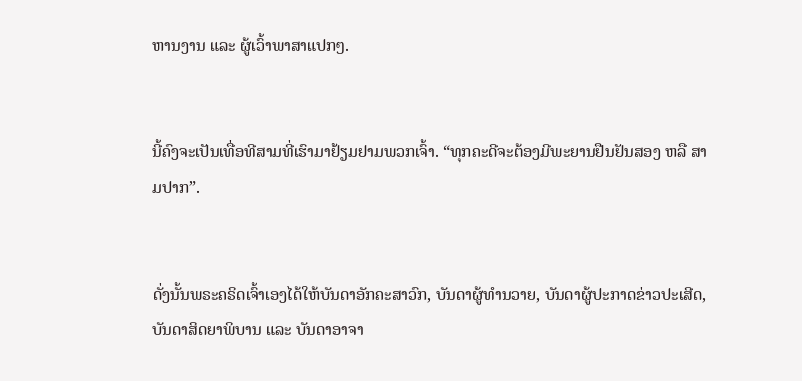ຫານງານ ແລະ ຜູ້ເວົ້າພາສາແປກໆ.


ນີ້ຄົງຈະເປັນເທື່ອທີສາມທີ່ເຮົາມາຢ້ຽມຢາມພວກເຈົ້າ. “ທຸກຄະດີຈະຕ້ອງມີພະຍານຢືນຢັນສອງ ຫລື ສາມປາກ”.


ດັ່ງນັ້ນພຣະຄຣິດເຈົ້າເອງໄດ້ໃຫ້ບັນດາອັກຄະສາວົກ, ບັນດາຜູ້ທຳນວາຍ, ບັນດາຜູ້ປະກາດຂ່າວປະເສີດ, ບັນດາສິດຍາພິບານ ແລະ ບັນດາອາຈາ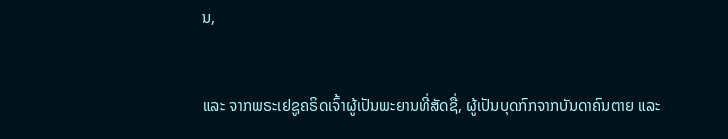ນ,


ແລະ ຈາກພຣະເຢຊູຄຣິດເຈົ້າຜູ້ເປັນພະຍານທີ່ສັດຊື່, ຜູ້ເປັນບຸດກົກຈາກບັນດາຄົນຕາຍ ແລະ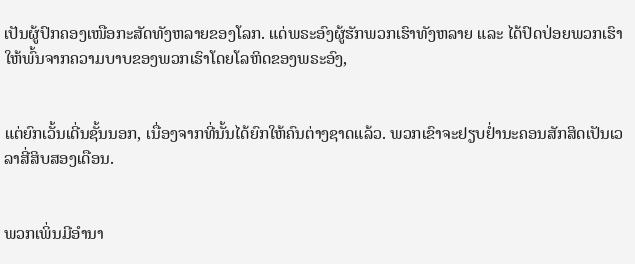ເປັນຜູ້ປົກຄອງເໜືອກະສັດທັງຫລາຍຂອງໂລກ. ແດ່ພຣະອົງຜູ້ຮັກພວກເຮົາທັງຫລາຍ ແລະ ໄດ້ປົດປ່ອຍພວກເຮົາໃຫ້ພົ້ນຈາກຄວາມບາບຂອງພວກເຮົາໂດຍໂລຫິດຂອງພຣະອົງ,


ແຕ່ຍົກເວັ້ນເດີ່ນຊັ້ນນອກ, ເນື່ອງຈາກທີ່ນັ້ນໄດ້ຍົກໃຫ້ຄົນຕ່າງຊາດແລ້ວ. ພວກເຂົາຈະຢຽບຢ່ຳນະຄອນສັກສິດເປັນເວລາສີ່ສິບສອງເດືອນ.


ພວກເພິ່ນມີອຳນາ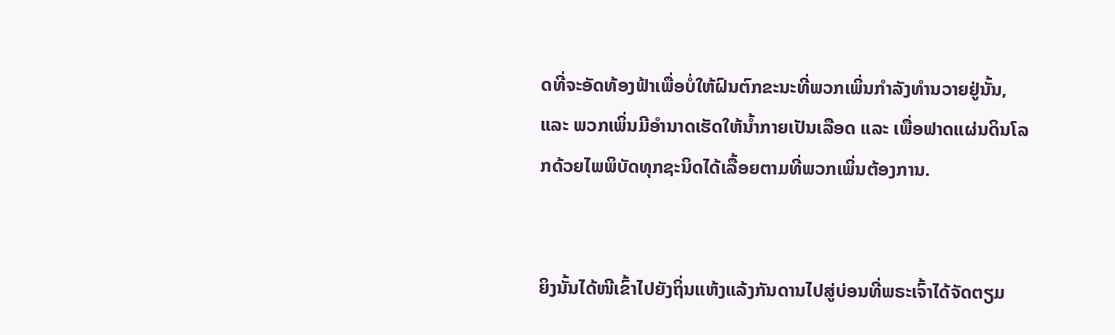ດທີ່ຈະອັດທ້ອງຟ້າເພື່ອບໍ່ໃຫ້ຝົນຕົກຂະນະທີ່ພວກເພິ່ນກຳລັງທຳນວາຍຢູ່ນັ້ນ, ແລະ ພວກເພິ່ນມີອຳນາດເຮັດໃຫ້ນ້ຳກາຍເປັນເລືອດ ແລະ ເພື່ອຟາດແຜ່ນດິນໂລກດ້ວຍໄພພິບັດທຸກຊະນິດໄດ້ເລື້ອຍຕາມທີ່ພວກເພິ່ນຕ້ອງການ.


ຍິງນັ້ນໄດ້ໜີເຂົ້າໄປຍັງຖິ່ນແຫ້ງແລ້ງກັນດານໄປສູ່ບ່ອນທີ່ພຣະເຈົ້າໄດ້ຈັດຕຽມ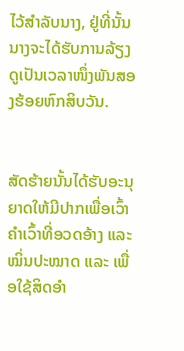ໄວ້ສຳລັບນາງ, ຢູ່ທີ່ນັ້ນນາງຈະໄດ້ຮັບການລ້ຽງດູເປັນເວລາໜຶ່ງພັນສອງຮ້ອຍຫົກສິບວັນ.


ສັດຮ້າຍນັ້ນໄດ້ຮັບອະນຸຍາດໃຫ້ມີປາກເພື່ອເວົ້າຄຳເວົ້າທີ່ອວດອ້າງ ແລະ ໝິ່ນປະໝາດ ແລະ ເພື່ອໃຊ້ສິດອຳ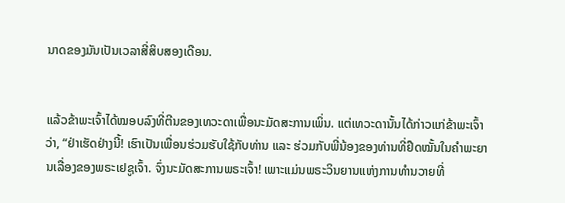ນາດຂອງມັນເປັນເວລາສີ່ສິບສອງເດືອນ.


ແລ້ວຂ້າພະເຈົ້າໄດ້ໝອບລົງທີ່ຕີນຂອງເທວະດາເພື່ອນະມັດສະການເພິ່ນ. ແຕ່ເທວະດານັ້ນໄດ້ກ່າວແກ່ຂ້າພະເຈົ້າວ່າ, “ຢ່າເຮັດຢ່າງນີ້! ເຮົາເປັນເພື່ອນຮ່ວມຮັບໃຊ້ກັບທ່ານ ແລະ ຮ່ວມກັບພີ່ນ້ອງຂອງທ່ານທີ່ຢຶດໝັ້ນໃນຄຳພະຍານເລື່ອງຂອງພຣະເຢຊູເຈົ້າ. ຈົ່ງນະມັດສະການພຣະເຈົ້າ! ເພາະແມ່ນພຣະວິນຍານແຫ່ງການທຳນວາຍທີ່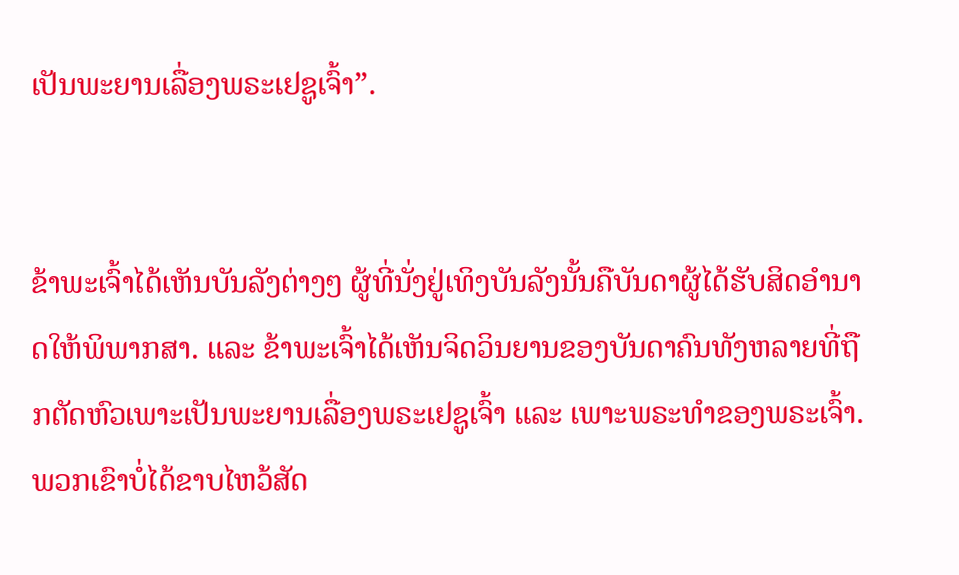ເປັນພະຍານເລື່ອງພຣະເຢຊູເຈົ້າ”.


ຂ້າພະເຈົ້າໄດ້ເຫັນບັນລັງຕ່າງໆ ຜູ້ທີ່ນັ່ງຢູ່ເທິງບັນລັງນັ້ນຄືບັນດາຜູ້ໄດ້ຮັບສິດອຳນາດໃຫ້ພິພາກສາ. ແລະ ຂ້າພະເຈົ້າໄດ້ເຫັນຈິດວິນຍານຂອງບັນດາຄົນທັງຫລາຍທີ່ຖືກຕັດຫົວເພາະເປັນພະຍານເລື່ອງພຣະເຢຊູເຈົ້າ ແລະ ເພາະພຣະທຳຂອງພຣະເຈົ້າ. ພວກເຂົາບໍ່ໄດ້ຂາບໄຫວ້ສັດ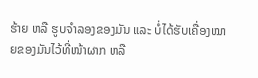ຮ້າຍ ຫລື ຮູບຈຳລອງຂອງມັນ ແລະ ບໍ່ໄດ້ຮັບເຄື່ອງໝາຍຂອງມັນໄວ້ທີ່ໜ້າຜາກ ຫລື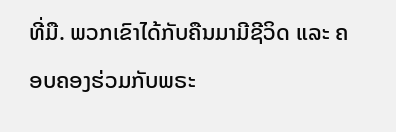ທີ່ມື. ພວກເຂົາໄດ້ກັບຄືນມາມີຊີວິດ ແລະ ຄອບຄອງຮ່ວມກັບພຣະ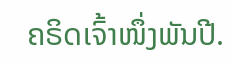ຄຣິດເຈົ້າໜຶ່ງພັນປີ.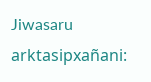Jiwasaru arktasipxañani: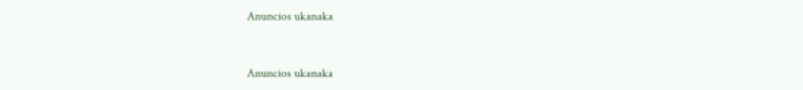Anuncios ukanaka


Anuncios ukanaka